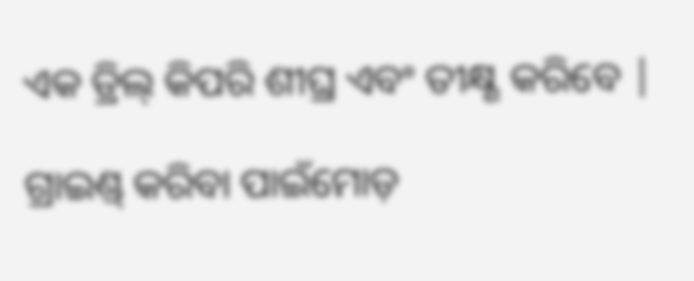ଏକ ଡ୍ରିଲ୍ କିପରି ଶୀଘ୍ର ଏବଂ ତୀକ୍ଷ୍ଣ କରିବେ |

ଗ୍ରାଇଣ୍ଡ୍ କରିବା ପାଇଁମୋଡ଼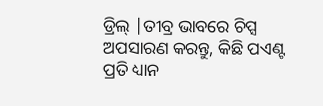ଡ୍ରିଲ୍ |ତୀବ୍ର ଭାବରେ ଚିପ୍ସ ଅପସାରଣ କରନ୍ତୁ, କିଛି ପଏଣ୍ଟ ପ୍ରତି ଧ୍ୟାନ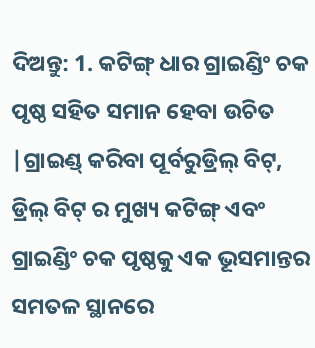ଦିଅନ୍ତୁ: 1. କଟିଙ୍ଗ୍ ଧାର ଗ୍ରାଇଣ୍ଡିଂ ଚକ ପୃଷ୍ଠ ସହିତ ସମାନ ହେବା ଉଚିତ |ଗ୍ରାଇଣ୍ଡ୍ କରିବା ପୂର୍ବରୁଡ୍ରିଲ୍ ବିଟ୍, ଡ୍ରିଲ୍ ବିଟ୍ ର ମୁଖ୍ୟ କଟିଙ୍ଗ୍ ଏବଂ ଗ୍ରାଇଣ୍ଡିଂ ଚକ ପୃଷ୍ଠକୁ ଏକ ଭୂସମାନ୍ତର ସମତଳ ସ୍ଥାନରେ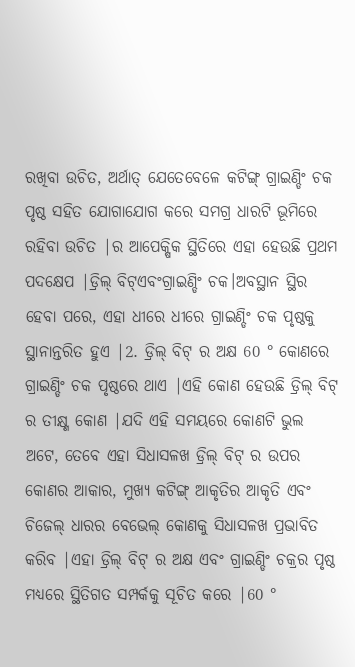ରଖିବା ଉଚିତ, ଅର୍ଥାତ୍ ଯେତେବେଳେ କଟିଙ୍ଗ୍ ଗ୍ରାଇଣ୍ଡିଂ ଚକ ପୃଷ୍ଠ ସହିତ ଯୋଗାଯୋଗ କରେ ସମଗ୍ର ଧାରଟି ଭୂମିରେ ରହିବା ଉଚିତ |ର ଆପେକ୍ଷିକ ସ୍ଥିତିରେ ଏହା ହେଉଛି ପ୍ରଥମ ପଦକ୍ଷେପ |ଡ୍ରିଲ୍ ବିଟ୍ଏବଂଗ୍ରାଇଣ୍ଡିଂ ଚକ।ଅବସ୍ଥାନ ସ୍ଥିର ହେବା ପରେ, ଏହା ଧୀରେ ଧୀରେ ଗ୍ରାଇଣ୍ଡିଂ ଚକ ପୃଷ୍ଠକୁ ସ୍ଥାନାନ୍ତରିତ ହୁଏ |2. ଡ୍ରିଲ୍ ବିଟ୍ ର ଅକ୍ଷ 60 ° କୋଣରେ ଗ୍ରାଇଣ୍ଡିଂ ଚକ ପୃଷ୍ଠରେ ଥାଏ |ଏହି କୋଣ ହେଉଛି ଡ୍ରିଲ୍ ବିଟ୍ ର ତୀକ୍ଷ୍ଣ କୋଣ |ଯଦି ଏହି ସମୟରେ କୋଣଟି ଭୁଲ ଅଟେ, ତେବେ ଏହା ସିଧାସଳଖ ଡ୍ରିଲ୍ ବିଟ୍ ର ଉପର କୋଣର ଆକାର, ମୁଖ୍ୟ କଟିଙ୍ଗ୍ ଆକୃତିର ଆକୃତି ଏବଂ ଚିଜେଲ୍ ଧାରର ବେଭେଲ୍ କୋଣକୁ ସିଧାସଳଖ ପ୍ରଭାବିତ କରିବ |ଏହା ଡ୍ରିଲ୍ ବିଟ୍ ର ଅକ୍ଷ ଏବଂ ଗ୍ରାଇଣ୍ଡିଂ ଚକ୍ରର ପୃଷ୍ଠ ମଧ୍ୟରେ ସ୍ଥିତିଗତ ସମ୍ପର୍କକୁ ସୂଚିତ କରେ |60 °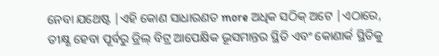ନେବା ଯଥେଷ୍ଟ |ଏହି କୋଣ ସାଧାରଣତ more ଅଧିକ ସଠିକ୍ ଅଟେ |ଏଠାରେ, ତୀକ୍ଷ୍ଣ ହେବା ପୂର୍ବରୁ ଡ୍ରିଲ୍ ବିଟ୍ର ଆପେକ୍ଷିକ ଭୂସମାନ୍ତର ସ୍ଥିତି ଏବଂ କୋଣାର୍କ ସ୍ଥିତିକୁ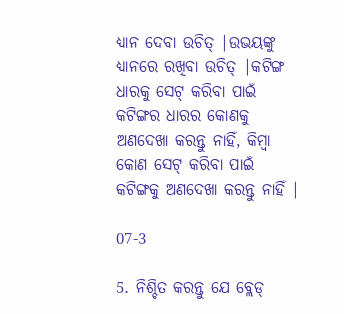ଧ୍ୟାନ ଦେବା ଉଚିତ୍ |ଉଭୟଙ୍କୁ ଧ୍ୟାନରେ ରଖିବା ଉଚିତ୍ |କଟିଙ୍ଗ ଧାରକୁ ସେଟ୍ କରିବା ପାଇଁ କଟିଙ୍ଗର ଧାରର କୋଣକୁ ଅଣଦେଖା କରନ୍ତୁ ନାହିଁ, କିମ୍ବା କୋଣ ସେଟ୍ କରିବା ପାଇଁ କଟିଙ୍ଗକୁ ଅଣଦେଖା କରନ୍ତୁ ନାହିଁ |

07-3

5. ନିଶ୍ଚିତ କରନ୍ତୁ ଯେ ବ୍ଲେଡ୍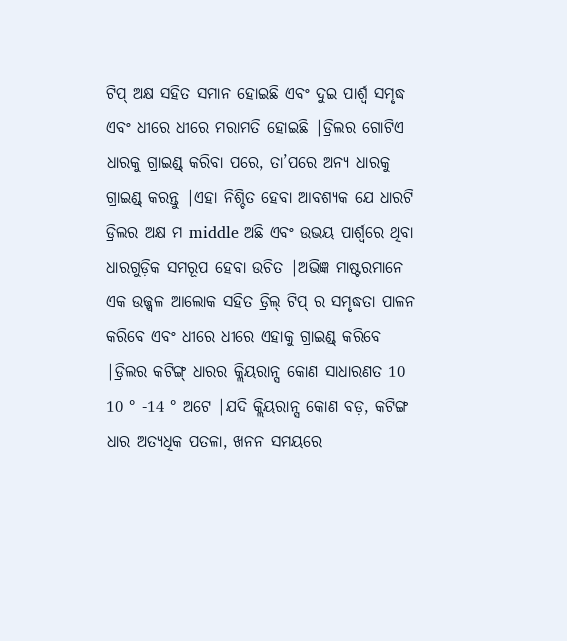ଟିପ୍ ଅକ୍ଷ ସହିତ ସମାନ ହୋଇଛି ଏବଂ ଦୁଇ ପାର୍ଶ୍ୱ ସମୃଦ୍ଧ ଏବଂ ଧୀରେ ଧୀରେ ମରାମତି ହୋଇଛି |ଡ୍ରିଲର ଗୋଟିଏ ଧାରକୁ ଗ୍ରାଇଣ୍ଡ୍ କରିବା ପରେ, ତା’ପରେ ଅନ୍ୟ ଧାରକୁ ଗ୍ରାଇଣ୍ଡ୍ କରନ୍ତୁ |ଏହା ନିଶ୍ଚିତ ହେବା ଆବଶ୍ୟକ ଯେ ଧାରଟି ଡ୍ରିଲର ଅକ୍ଷ ମ middle ଅଛି ଏବଂ ଉଭୟ ପାର୍ଶ୍ୱରେ ଥିବା ଧାରଗୁଡ଼ିକ ସମରୂପ ହେବା ଉଚିତ |ଅଭିଜ୍ଞ ମାଷ୍ଟରମାନେ ଏକ ଉଜ୍ଜ୍ୱଳ ଆଲୋକ ସହିତ ଡ୍ରିଲ୍ ଟିପ୍ ର ସମୃଦ୍ଧତା ପାଳନ କରିବେ ଏବଂ ଧୀରେ ଧୀରେ ଏହାକୁ ଗ୍ରାଇଣ୍ଡ୍ କରିବେ |ଡ୍ରିଲର କଟିଙ୍ଗ୍ ଧାରର କ୍ଲିୟରାନ୍ସ କୋଣ ସାଧାରଣତ 10 10 ° -14 ° ଅଟେ |ଯଦି କ୍ଲିୟରାନ୍ସ କୋଣ ବଡ଼, କଟିଙ୍ଗ ଧାର ଅତ୍ୟଧିକ ପତଳା, ଖନନ ସମୟରେ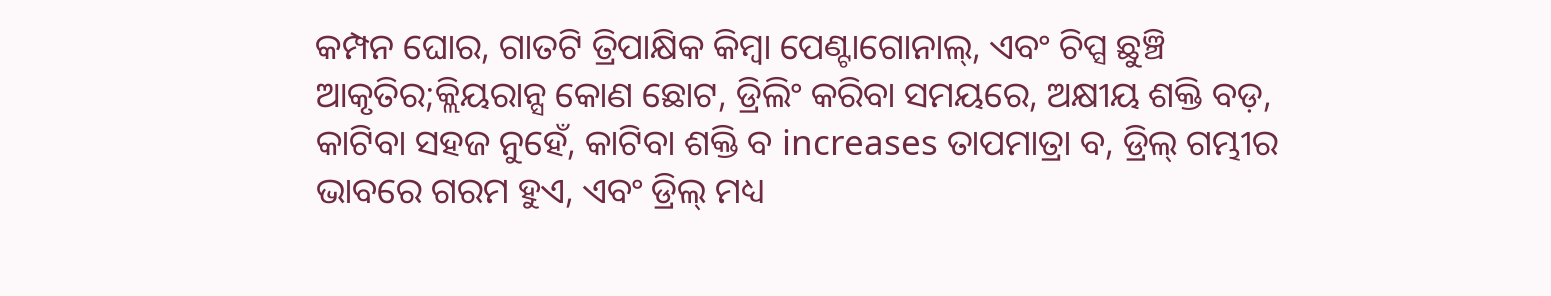କମ୍ପନ ଘୋର, ଗାତଟି ତ୍ରିପାକ୍ଷିକ କିମ୍ବା ପେଣ୍ଟାଗୋନାଲ୍, ଏବଂ ଚିପ୍ସ ଛୁଞ୍ଚି ଆକୃତିର;କ୍ଲିୟରାନ୍ସ କୋଣ ଛୋଟ, ଡ୍ରିଲିଂ କରିବା ସମୟରେ, ଅକ୍ଷୀୟ ଶକ୍ତି ବଡ଼, କାଟିବା ସହଜ ନୁହେଁ, କାଟିବା ଶକ୍ତି ବ increases ତାପମାତ୍ରା ବ, ଡ୍ରିଲ୍ ଗମ୍ଭୀର ଭାବରେ ଗରମ ହୁଏ, ଏବଂ ଡ୍ରିଲ୍ ମଧ୍ୟ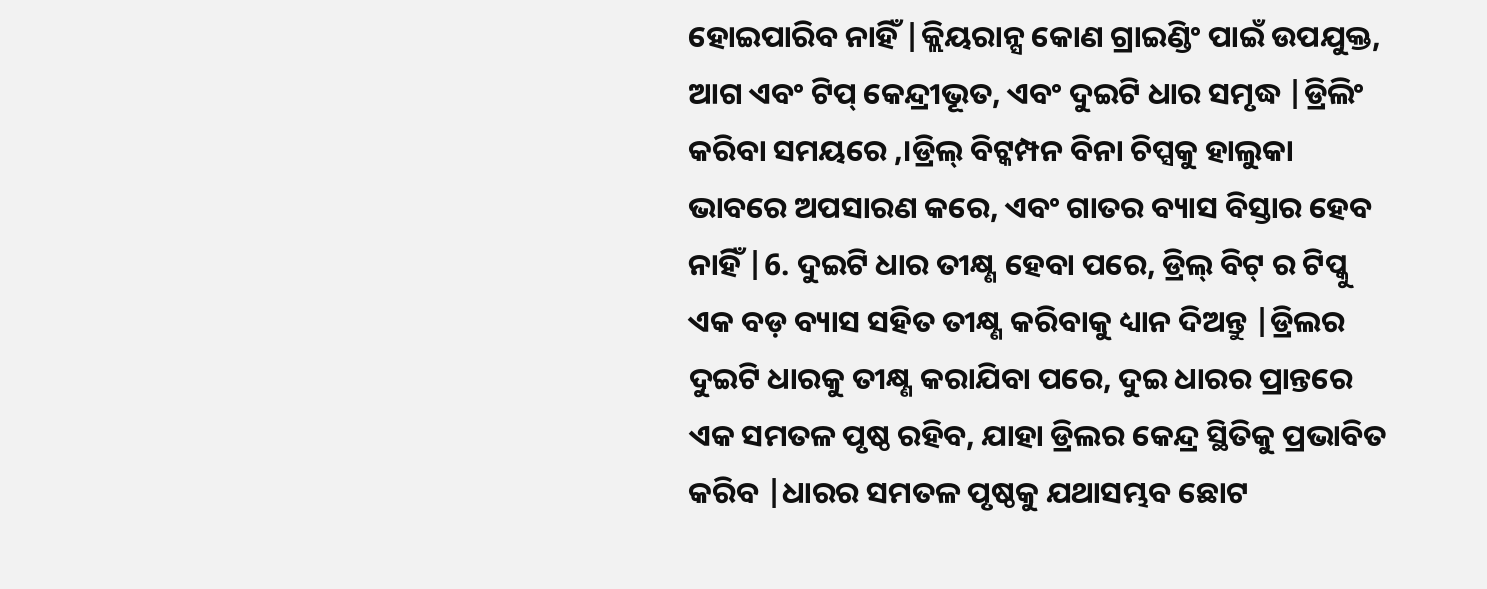ହୋଇପାରିବ ନାହିଁ |କ୍ଲିୟରାନ୍ସ କୋଣ ଗ୍ରାଇଣ୍ଡିଂ ପାଇଁ ଉପଯୁକ୍ତ, ଆଗ ଏବଂ ଟିପ୍ କେନ୍ଦ୍ରୀଭୂତ, ଏବଂ ଦୁଇଟି ଧାର ସମୃଦ୍ଧ |ଡ୍ରିଲିଂ କରିବା ସମୟରେ ,।ଡ୍ରିଲ୍ ବିଟ୍କମ୍ପନ ବିନା ଚିପ୍ସକୁ ହାଲୁକା ଭାବରେ ଅପସାରଣ କରେ, ଏବଂ ଗାତର ବ୍ୟାସ ବିସ୍ତାର ହେବ ନାହିଁ |6. ଦୁଇଟି ଧାର ତୀକ୍ଷ୍ଣ ହେବା ପରେ, ଡ୍ରିଲ୍ ବିଟ୍ ର ଟିପ୍କୁ ଏକ ବଡ଼ ବ୍ୟାସ ସହିତ ତୀକ୍ଷ୍ଣ କରିବାକୁ ଧ୍ୟାନ ଦିଅନ୍ତୁ |ଡ୍ରିଲର ଦୁଇଟି ଧାରକୁ ତୀକ୍ଷ୍ଣ କରାଯିବା ପରେ, ଦୁଇ ଧାରର ପ୍ରାନ୍ତରେ ଏକ ସମତଳ ପୃଷ୍ଠ ରହିବ, ଯାହା ଡ୍ରିଲର କେନ୍ଦ୍ର ସ୍ଥିତିକୁ ପ୍ରଭାବିତ କରିବ |ଧାରର ସମତଳ ପୃଷ୍ଠକୁ ଯଥାସମ୍ଭବ ଛୋଟ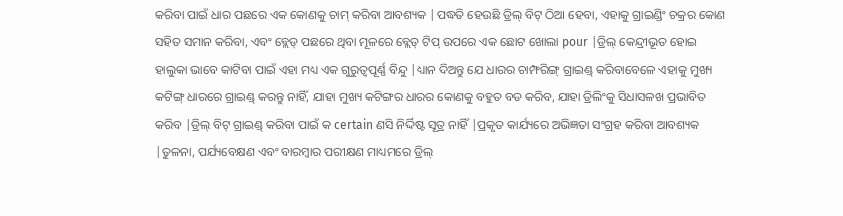କରିବା ପାଇଁ ଧାର ପଛରେ ଏକ କୋଣକୁ ଚାମ୍ କରିବା ଆବଶ୍ୟକ |ପଦ୍ଧତି ହେଉଛି ଡ୍ରିଲ୍ ବିଟ୍ ଠିଆ ହେବା, ଏହାକୁ ଗ୍ରାଇଣ୍ଡିଂ ଚକ୍ରର କୋଣ ସହିତ ସମାନ କରିବା, ଏବଂ ବ୍ଲେଡ୍ ପଛରେ ଥିବା ମୂଳରେ ବ୍ଲେଡ୍ ଟିପ୍ ଉପରେ ଏକ ଛୋଟ ଖୋଲା pour |ଡ୍ରିଲ୍ କେନ୍ଦ୍ରୀଭୂତ ହୋଇ ହାଲୁକା ଭାବେ କାଟିବା ପାଇଁ ଏହା ମଧ୍ୟ ଏକ ଗୁରୁତ୍ୱପୂର୍ଣ୍ଣ ବିନ୍ଦୁ |ଧ୍ୟାନ ଦିଅନ୍ତୁ ଯେ ଧାରର ଚାମ୍ଫରିଙ୍ଗ୍ ଗ୍ରାଇଣ୍ଡ୍ କରିବାବେଳେ ଏହାକୁ ମୁଖ୍ୟ କଟିଙ୍ଗ୍ ଧାରରେ ଗ୍ରାଇଣ୍ଡ୍ କରନ୍ତୁ ନାହିଁ, ଯାହା ମୁଖ୍ୟ କଟିଙ୍ଗର ଧାରର କୋଣକୁ ବହୁତ ବଡ କରିବ, ଯାହା ଡ୍ରିଲିଂକୁ ସିଧାସଳଖ ପ୍ରଭାବିତ କରିବ |ଡ୍ରିଲ୍ ବିଟ୍ ଗ୍ରାଇଣ୍ଡ୍ କରିବା ପାଇଁ କ certain ଣସି ନିର୍ଦ୍ଦିଷ୍ଟ ସୂତ୍ର ନାହିଁ |ପ୍ରକୃତ କାର୍ଯ୍ୟରେ ଅଭିଜ୍ଞତା ସଂଗ୍ରହ କରିବା ଆବଶ୍ୟକ |ତୁଳନା, ପର୍ଯ୍ୟବେକ୍ଷଣ ଏବଂ ବାରମ୍ବାର ପରୀକ୍ଷଣ ମାଧ୍ୟମରେ ଡ୍ରିଲ୍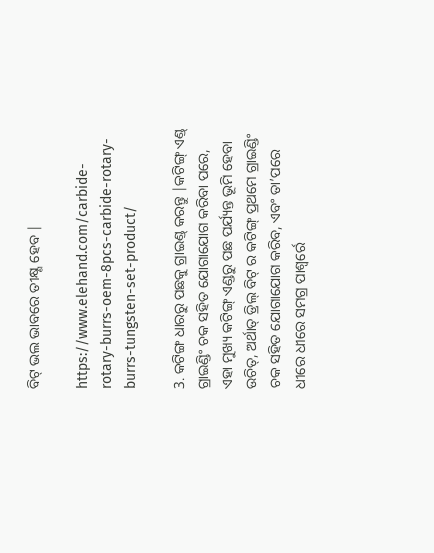ବିଟ୍ ଭଲ ଭାବରେ ତୀକ୍ଷ୍ଣ ହେବ |

https://www.elehand.com/carbide-rotary-burrs-oem-8pcs-carbide-rotary-burrs-tungsten-set-product/

3. କଟିଙ୍ଗ ଧାରରୁ ପଛକୁ ଗ୍ରାଇଣ୍ଡ୍ କରନ୍ତୁ |କଟିଙ୍ଗ୍ ଏଣ୍ଡ୍ ଗ୍ରାଇଣ୍ଡିଂ ଚକ ସହିତ ଯୋଗାଯୋଗ କରିବା ପରେ, ଏହା ମୁଖ୍ୟ କଟିଙ୍ଗ୍ ଏଣ୍ଡରୁ ପଛ ପର୍ଯ୍ୟନ୍ତ ଭୂମି ହେବା ଉଚିତ୍, ଅର୍ଥାତ୍ ଡ୍ରିଲ୍ ବିଟ୍ ର କଟିଙ୍ଗ୍ ପ୍ରଥମେ ଗ୍ରାଇଣ୍ଡିଂ ଚକ ସହିତ ଯୋଗାଯୋଗ କରିବ, ଏବଂ ତା’ପରେ ଧୀରେ ଧୀରେ ସମଗ୍ର ପାଶ୍ୱର୍ରେ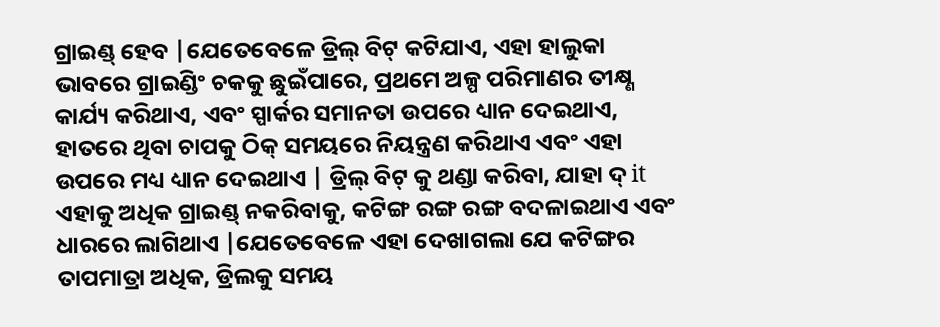ଗ୍ରାଇଣ୍ଡ୍ ହେବ |ଯେତେବେଳେ ଡ୍ରିଲ୍ ବିଟ୍ କଟିଯାଏ, ଏହା ହାଲୁକା ଭାବରେ ଗ୍ରାଇଣ୍ଡିଂ ଚକକୁ ଛୁଇଁପାରେ, ପ୍ରଥମେ ଅଳ୍ପ ପରିମାଣର ତୀକ୍ଷ୍ଣ କାର୍ଯ୍ୟ କରିଥାଏ, ଏବଂ ସ୍ପାର୍କର ସମାନତା ଉପରେ ଧ୍ୟାନ ଦେଇଥାଏ, ହାତରେ ଥିବା ଚାପକୁ ଠିକ୍ ସମୟରେ ନିୟନ୍ତ୍ରଣ କରିଥାଏ ଏବଂ ଏହା ଉପରେ ମଧ୍ୟ ଧ୍ୟାନ ଦେଇଥାଏ | ଡ୍ରିଲ୍ ବିଟ୍ କୁ ଥଣ୍ଡା କରିବା, ଯାହା ଦ୍ it ଏହାକୁ ଅଧିକ ଗ୍ରାଇଣ୍ଡ୍ ନକରିବାକୁ, କଟିଙ୍ଗ ରଙ୍ଗ ରଙ୍ଗ ବଦଳାଇଥାଏ ଏବଂ ଧାରରେ ଲାଗିଥାଏ |ଯେତେବେଳେ ଏହା ଦେଖାଗଲା ଯେ କଟିଙ୍ଗର ତାପମାତ୍ରା ଅଧିକ, ଡ୍ରିଲକୁ ସମୟ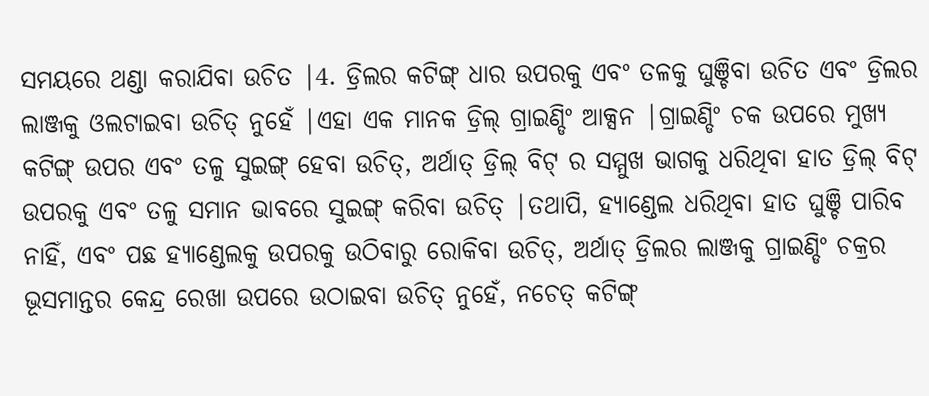ସମୟରେ ଥଣ୍ଡା କରାଯିବା ଉଚିତ |4. ଡ୍ରିଲର କଟିଙ୍ଗ୍ ଧାର ଉପରକୁ ଏବଂ ତଳକୁ ଘୁଞ୍ଚିବା ଉଚିତ ଏବଂ ଡ୍ରିଲର ଲାଞ୍ଜକୁ ଓଲଟାଇବା ଉଚିତ୍ ନୁହେଁ |ଏହା ଏକ ମାନକ ଡ୍ରିଲ୍ ଗ୍ରାଇଣ୍ଡିଂ ଆକ୍ସନ |ଗ୍ରାଇଣ୍ଡିଂ ଚକ ଉପରେ ମୁଖ୍ୟ କଟିଙ୍ଗ୍ ଉପର ଏବଂ ତଳୁ ସୁଇଙ୍ଗ୍ ହେବା ଉଚିତ୍, ଅର୍ଥାତ୍ ଡ୍ରିଲ୍ ବିଟ୍ ର ସମ୍ମୁଖ ଭାଗକୁ ଧରିଥିବା ହାତ ଡ୍ରିଲ୍ ବିଟ୍ ଉପରକୁ ଏବଂ ତଳୁ ସମାନ ଭାବରେ ସୁଇଙ୍ଗ୍ କରିବା ଉଚିତ୍ |ତଥାପି, ହ୍ୟାଣ୍ଡେଲ ଧରିଥିବା ହାତ ଘୁଞ୍ଚି ପାରିବ ନାହିଁ, ଏବଂ ପଛ ହ୍ୟାଣ୍ଡେଲକୁ ଉପରକୁ ଉଠିବାରୁ ରୋକିବା ଉଚିତ୍, ଅର୍ଥାତ୍ ଡ୍ରିଲର ଲାଞ୍ଜକୁ ଗ୍ରାଇଣ୍ଡିଂ ଚକ୍ରର ଭୂସମାନ୍ତର କେନ୍ଦ୍ର ରେଖା ଉପରେ ଉଠାଇବା ଉଚିତ୍ ନୁହେଁ, ନଚେତ୍ କଟିଙ୍ଗ୍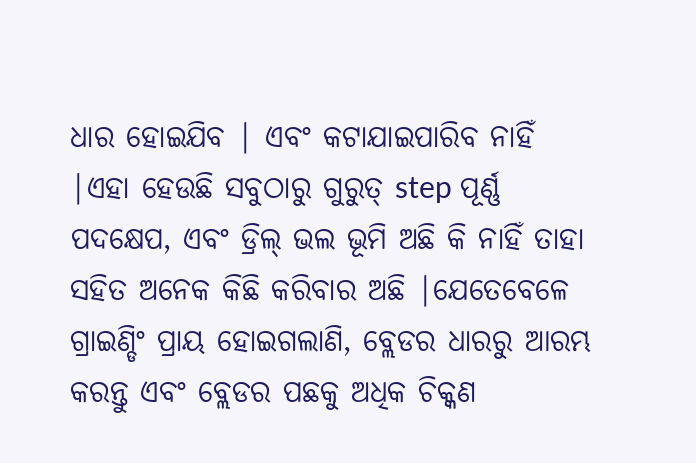ଧାର ହୋଇଯିବ | ଏବଂ କଟାଯାଇପାରିବ ନାହିଁ |ଏହା ହେଉଛି ସବୁଠାରୁ ଗୁରୁତ୍ step ପୂର୍ଣ୍ଣ ପଦକ୍ଷେପ, ଏବଂ ଡ୍ରିଲ୍ ଭଲ ଭୂମି ଅଛି କି ନାହିଁ ତାହା ସହିତ ଅନେକ କିଛି କରିବାର ଅଛି |ଯେତେବେଳେ ଗ୍ରାଇଣ୍ଡିଂ ପ୍ରାୟ ହୋଇଗଲାଣି, ବ୍ଲେଡର ଧାରରୁ ଆରମ୍ଭ କରନ୍ତୁ ଏବଂ ବ୍ଲେଡର ପଛକୁ ଅଧିକ ଚିକ୍କଣ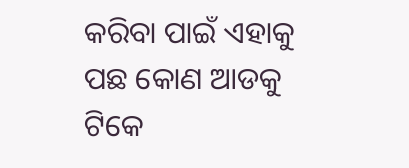କରିବା ପାଇଁ ଏହାକୁ ପଛ କୋଣ ଆଡକୁ ଟିକେ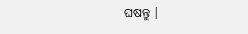ଘଷନ୍ତୁ |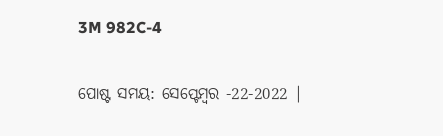3M 982C-4

ପୋଷ୍ଟ ସମୟ: ସେପ୍ଟେମ୍ବର -22-2022 |